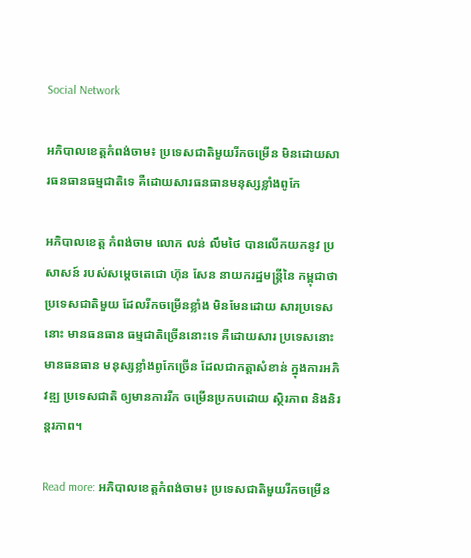Social Network

អភិបាលខេត្តកំពង់ចាម៖ ប្រទេសជាតិមួយរីកចម្រើន មិនដោយសារធនធានធម្មជាតិទេ គឺដោយសារធនធានមនុស្សខ្លាំងពូកែ

អភិបាលខេត្ត កំពង់ចាម លោក លន់ លឹមថៃ បានលើកយកនូវ ប្រសាសន៍ របស់សម្ដេចតេជោ ហ៊ុន សែន នាយករដ្ឋមន្ដ្រីនៃ កម្ពុជាថា ប្រទេសជាតិមួយ ដែលរីកចម្រើនខ្លាំង មិនមែនដោយ សារប្រទេសនោះ មានធនធាន ធម្មជាតិច្រើននោះទេ គឺដោយសារ ប្រទេសនោះមានធនធាន មនុស្សខ្លាំងពូកែច្រើន ដែលជាកត្តាសំខាន់ ក្នុងការអភិវឌ្ឍ ប្រទេសជាតិ ឲ្យមានការរីក ចម្រើនប្រកបដោយ ស្ថិរភាព និងនិរន្តរភាព។

Read more: អភិបាលខេត្តកំពង់ចាម៖ ប្រទេសជាតិមួយរីកចម្រើន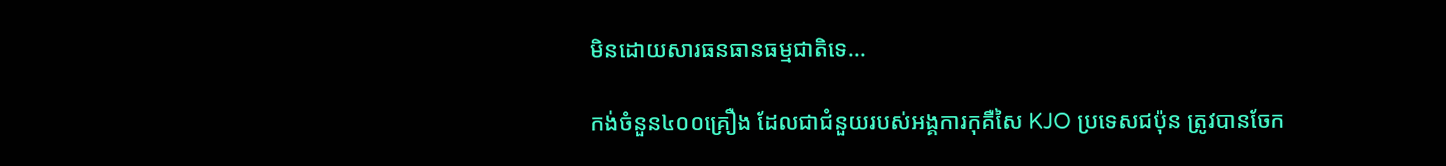មិនដោយសារធនធានធម្មជាតិទេ...

កង់ចំនួន៤០០គ្រឿង ដែលជាជំនួយរបស់អង្គការកុគឺសៃ KJO ប្រទេសជប៉ុន ត្រូវបានចែក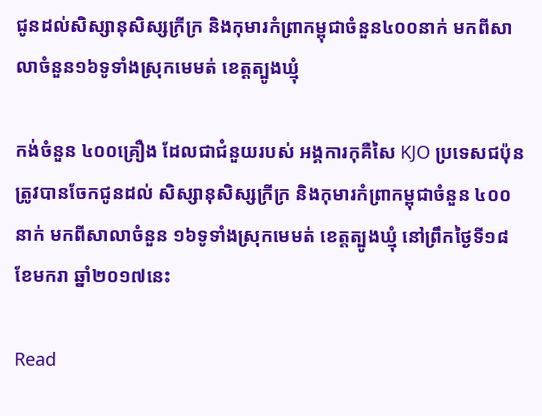ជូនដល់សិស្សានុសិស្សក្រីក្រ និងកុមារកំពា្រកម្ពុជាចំនួន៤០០នាក់ មកពីសាលាចំនួន១៦ទូទាំងស្រុកមេមត់ ខេត្តត្បូងឃ្មុំ

កង់ចំនួន ៤០០គ្រឿង ដែលជាជំនួយរបស់ អង្គការកុគឺសៃ KJO ប្រទេសជប៉ុន ត្រូវបានចែកជូនដល់ សិស្សានុសិស្សក្រីក្រ និងកុមារកំពា្រកម្ពុជាចំនួន ៤០០នាក់ មកពីសាលាចំនួន ១៦ទូទាំងស្រុកមេមត់ ខេត្តត្បូងឃ្មុំ នៅព្រឹកថ្ងៃទី១៨ ខែមករា ឆ្នាំ២០១៧នេះ

Read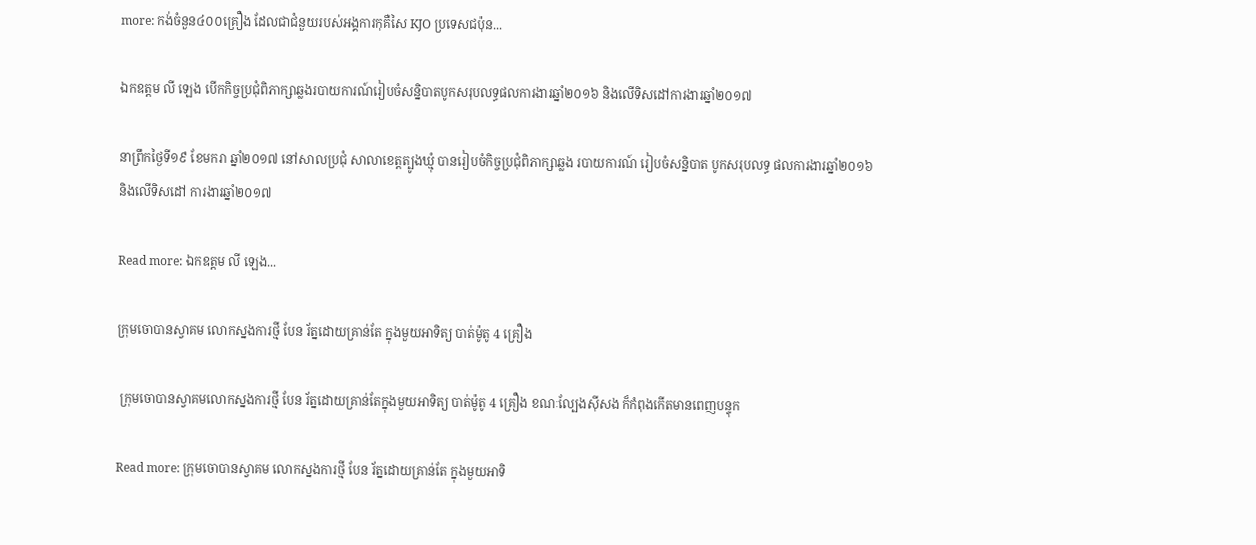more: កង់ចំនួន៤០០គ្រឿង ដែលជាជំនួយរបស់អង្គការកុគឺសៃ KJO ប្រទេសជប៉ុន...

ឯកឧត្តម លី ឡេង បើកកិច្ចប្រជុំពិភាក្សាឆ្លងរបាយការណ៍រៀបចំសន្និបាតបូកសរុបលទ្ធផលការងារឆ្នាំ២០១៦ និងលើទិសដៅការងារឆ្នាំ២០១៧

នាព្រឹកថ្ងៃទី១៩ ខែមករា ឆ្នាំ២០១៧ នៅសាលប្រជុំ សាលាខេត្តត្បូងឃ្មុំ បានរៀបចំកិច្ចប្រជុំពិភាក្សាឆ្លង របាយការណ៍ រៀបចំសន្និបាត បូកសរុបលទ្ធ ផលការងារឆ្នាំ២០១៦ និងលើទិសដៅ ការងារឆ្នាំ២០១៧

Read more: ឯកឧត្តម លី ឡេង...

ក្រុមចោបានស្វាគម លោកស្នងការថ្មី បែន រ័ត្នដោយគ្រាន់តែ ក្នុងមួយអាទិត្យ បាត់ម៉ូតូ 4 គ្រឿង

 ក្រុមចោបានស្វាគមលោកស្នងការថ្មី បែន រ័ត្នដោយគ្រាន់តែក្នុងមួយអាទិត្យ បាត់ម៉ូតូ 4 គ្រឿង ខណៈល្បែងស៊ីសង ក៏កំពុងកើតមានពេញបន្ទុក

Read more: ក្រុមចោបានស្វាគម លោកស្នងការថ្មី បែន រ័ត្នដោយគ្រាន់តែ ក្នុងមួយអាទិ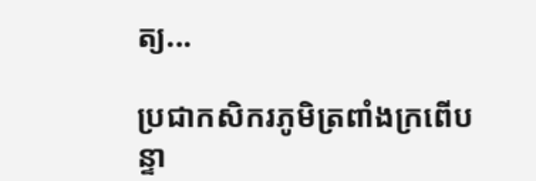ត្យ...

ប្រជាកសិករភូមិត្រពាំងក្រពើបន្ទា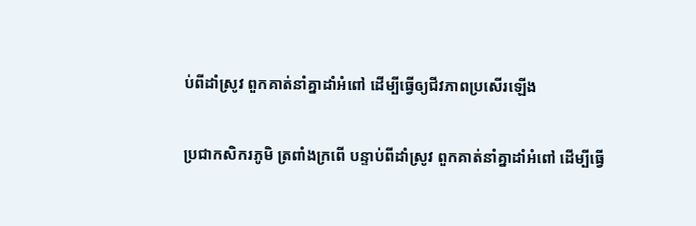ប់ពីដាំស្រូវ ពួកគាត់នាំគ្នាដាំអំពៅ ដើម្បីធ្វើឲ្យជីវភាពប្រសើរឡើង

ប្រជាកសិករភូមិ ត្រពាំងក្រពើ បន្ទាប់ពីដាំស្រូវ ពួកគាត់នាំគ្នាដាំអំពៅ ដើម្បីធ្វើ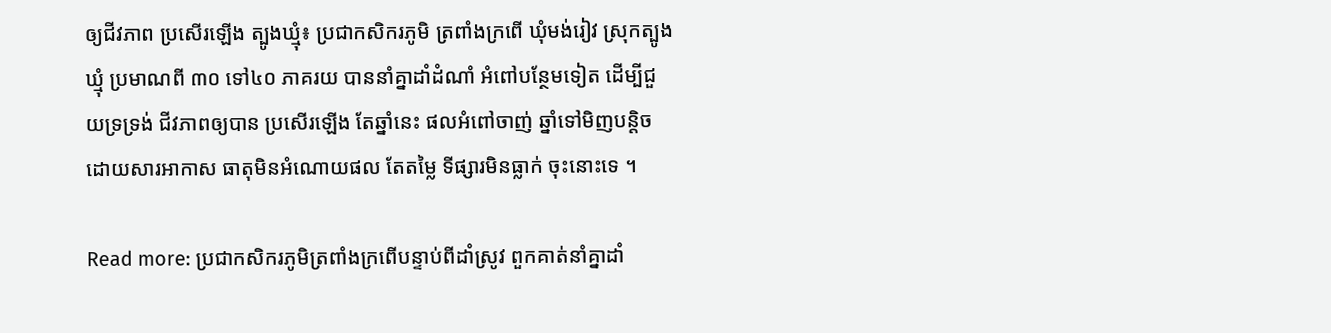ឲ្យជីវភាព ប្រសើរឡើង ត្បូងឃ្មុំ៖ ប្រជាកសិករភូមិ ត្រពាំងក្រពើ ឃុំមង់រៀវ ស្រុកត្បូងឃ្មុំ ប្រមាណពី ៣០ ទៅ៤០ ភាគរយ បាននាំគ្នាដាំដំណាំ អំពៅបន្ថែមទៀត ដើម្បីជួយទ្រទ្រង់ ជីវភាពឲ្យបាន ប្រសើរឡើង តែឆ្នាំនេះ ផលអំពៅចាញ់ ឆ្នាំទៅមិញបន្តិច ដោយសារអាកាស ធាតុមិនអំណោយផល តែតម្លៃ ទីផ្សារមិនធ្លាក់ ចុះនោះទេ ។

Read more: ប្រជាកសិករភូមិត្រពាំងក្រពើបន្ទាប់ពីដាំស្រូវ ពួកគាត់នាំគ្នាដាំ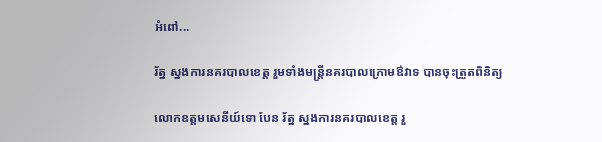អំពៅ...

រ័ត្ន ស្នងការនគរបាលខេត្ត រួមទាំងមន្ត្រីនគរបាលក្រោមឳវាទ បានចុះត្រួតពិនិត្យ

លោកឧត្តមសេនីយ៍ទោ បែន រ័ត្ន ស្នងការនគរបាលខេត្ត រួ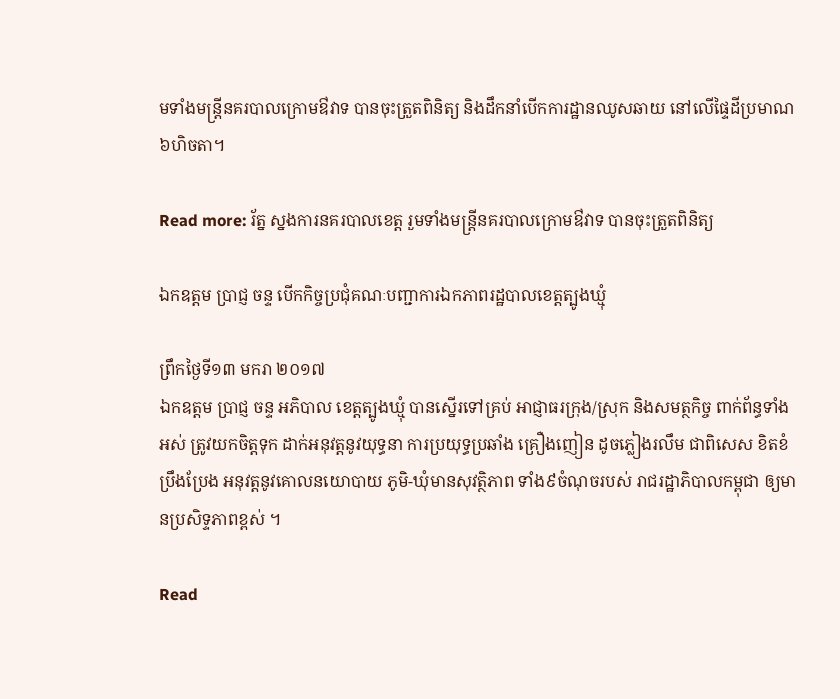មទាំងមន្ត្រីនគរបាលក្រោមឳវាទ បានចុះត្រួតពិនិត្យ និងដឹកនាំបើកការដ្ឋានឈូសឆាយ នៅលើផ្ទៃដីប្រមាណ៦ហិចតា។

Read more: រ័ត្ន ស្នងការនគរបាលខេត្ត រួមទាំងមន្ត្រីនគរបាលក្រោមឳវាទ បានចុះត្រួតពិនិត្យ

ឯកឧត្តម ប្រាជ្ញ ចន្ទ បើកកិច្ចប្រជុំគណៈបញ្ជាការឯកភាពរដ្ឋបាលខេត្តត្បូងឃ្មុំ

ព្រឹកថ្ងៃទី១៣ មករា ២០១៧
ឯកឧត្តម ប្រាជ្ញ ចន្ទ អភិបាល ខេត្តត្បូងឃ្មុំ បានស្នើរទៅគ្រប់ អាជ្ញាធរក្រុង/ស្រុក និងសមត្ថកិច្ច ពាក់ព័ន្ធទាំងអស់ ត្រូវយកចិត្តទុក ដាក់អនុវត្តនូវយុទ្ធនា ការប្រយុទ្ធប្រឆាំង គ្រឿងញៀន ដូចភ្លៀងរលឹម ជាពិសេស ខិតខំប្រឹងប្រែង អនុវត្តនូវគោលនយោបាយ ភូមិ-ឃុំមានសុវត្ថិភាព ទាំង៩ចំណុចរបស់ រាជរដ្ឋាភិបាលកម្ពុជា ឲ្យមានប្រសិទ្ទភាពខ្ពស់ ។

Read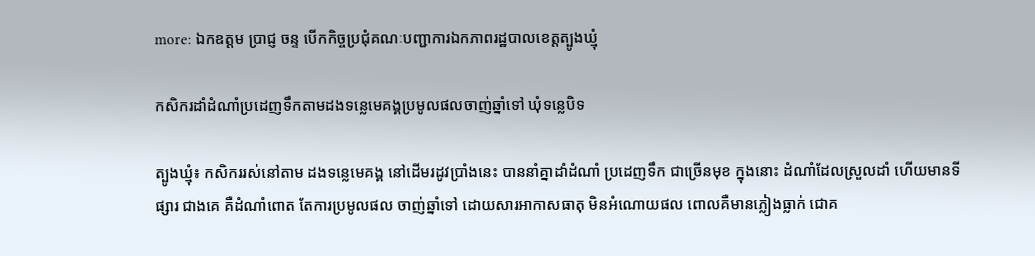more: ឯកឧត្តម ប្រាជ្ញ ចន្ទ បើកកិច្ចប្រជុំគណៈបញ្ជាការឯកភាពរដ្ឋបាលខេត្តត្បូងឃ្មុំ

កសិករដាំដំណាំប្រដេញទឹកតាមដងទន្លេមេគង្គប្រមូលផលចាញ់ឆ្នាំទៅ ឃុំទន្លេបិទ

ត្បូងឃ្មុំ៖ កសិកររស់នៅតាម ដងទន្លេមេគង្គ នៅដើមរដូវប្រាំងនេះ បាននាំគ្នាដាំដំណាំ ប្រដេញទឹក ជាច្រើនមុខ ក្នុងនោះ ដំណាំដែលស្រួលដាំ ហើយមានទីផ្សារ ជាងគេ គឺដំណាំពោត តែការប្រមូលផល ចាញ់ឆ្នាំទៅ ដោយសារអាកាសធាតុ មិនអំណោយផល ពោលគឺមានភ្លៀងធ្លាក់ ជោគ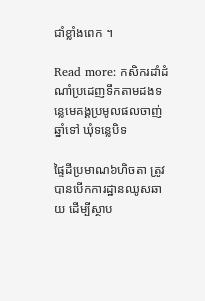ជាំខ្លាំងពេក ។

Read more: កសិករដាំដំណាំប្រដេញទឹកតាមដងទន្លេមេគង្គប្រមូលផលចាញ់ឆ្នាំទៅ ឃុំទន្លេបិទ

ផ្ទៃដីប្រមាណ៦ហិចតា ត្រូវបានបើកការដ្ឋានឈូសឆាយ ដើម្បីស្ថាប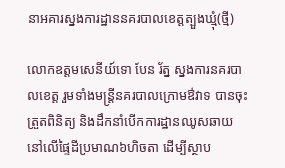នាអគារស្នងការដ្ឋាននគរបាលខេត្តត្បួងឃ្មុំ(ថ្មី)

លោកឧត្តមសេនីយ៍ទោ បែន រ័ត្ន ស្នងការនគរបាលខេត្ត រួមទាំងមន្ត្រីនគរបាលក្រោមឳវាទ បានចុះត្រួតពិនិត្យ និងដឹកនាំបើកការដ្ឋានឈូសឆាយ នៅលើផ្ទៃដីប្រមាណ៦ហិចតា ដើម្បីស្ថាប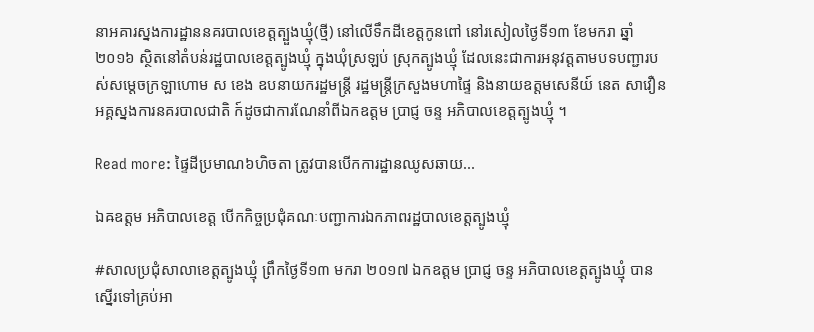នាអគារស្នងការដ្ឋាននគរបាលខេត្តត្បួងឃ្មុំ(ថ្មី) នៅលើទឹកដីខេត្តកូនពៅ នៅរសៀលថ្ងៃទី១៣ ខែមករា ឆ្នាំ២០១៦ ស្ថិតនៅតំបន់រដ្ឋបាលខេត្តត្បូងឃ្មុំ ក្នុងឃុំស្រឡប់ ស្រុកត្បូងឃ្មុំ ដែលនេះជាការអនុវត្តតាមបទបញ្ជារបស់សម្តេចក្រឡាហោម ស ខេង ឧបនាយករដ្ឋមន្រ្តី រដ្ឋមន្រ្តីក្រសួងមហាផ្ទៃ និងនាយឧត្តមសេនីយ៍ នេត សាវឿន អគ្គស្នងការនគរបាលជាតិ ក៍ដូចជាការណែនាំពីឯកឧត្តម ប្រាជ្ញ ចន្ទ អភិបាលខេត្តត្បូងឃ្មុំ ។

Read more: ផ្ទៃដីប្រមាណ៦ហិចតា ត្រូវបានបើកការដ្ឋានឈូសឆាយ...

ឯឝឧត្តម អភិបាលខេត្ត បើកកិច្ចប្រជុំគណៈបញ្ជាការឯកភាពរដ្ឋបាលខេត្តត្បូងឃ្មុំ

#សាលប្រជុំសាលាខេត្តត្បូងឃ្មុំ ព្រឹកថ្ងៃទី១៣ មករា ២០១៧ ឯកឧត្តម ប្រាជ្ញ ចន្ទ អភិបាលខេត្តត្បូងឃ្មុំ បានស្នើរទៅគ្រប់អា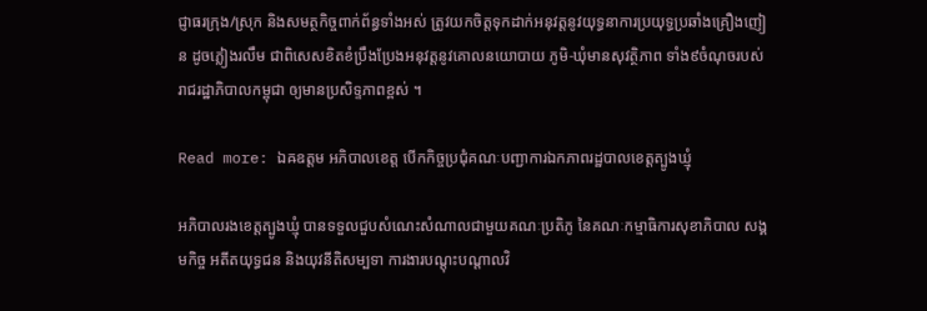ជ្ញាធរក្រុង/ស្រុក និងសមត្ថកិច្ចពាក់ព័ន្ធទាំងអស់ ត្រូវយកចិត្តទុកដាក់អនុវត្តនូវយុទ្ធនាការប្រយុទ្ធប្រឆាំងគ្រឿងញៀន ដូចភ្លៀងរលឹម ជាពិសេសខិតខំប្រឹងប្រែងអនុវត្តនូវគោលនយោបាយ ភូមិ-ឃុំមានសុវត្ថិភាព ទាំង៩ចំណុចរបស់រាជរដ្ឋាភិបាលកម្ពុជា ឲ្យមានប្រសិទ្ទភាពខ្ពស់ ។

Read more: ឯឝឧត្តម អភិបាលខេត្ត បើកកិច្ចប្រជុំគណៈបញ្ជាការឯកភាពរដ្ឋបាលខេត្តត្បូងឃ្មុំ

អភិបាលរងខេត្តត្បូងឃ្មុំ បានទទួលជួបសំណេះសំណាលជាមួយគណៈប្រតិភូ នៃគណៈកម្មាធិការសុខាភិបាល សង្គមកិច្ច អតីតយុទ្ធជន និងយុវនីតិសម្បទា ការងារបណ្តុះបណ្តាលវិ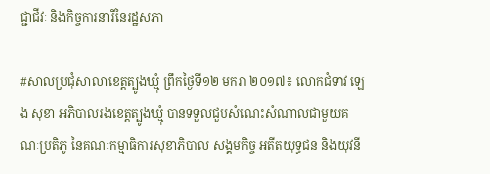ជ្ជាជីវៈ និងកិច្ចការនារីនៃរដ្ឋសភា

#សាលប្រជុំសាលាខេត្តត្បូងឃ្មុំ ព្រឹកថ្ងៃទី១២ មករា ២០១៧៖ លោកជំទាវ ឡេង សុខា អភិបាលរងខេត្តត្បូងឃ្មុំ បានទទួលជួបសំណេះសំណាលជាមួយគណៈប្រតិភូ នៃគណៈកម្មាធិការសុខាភិបាល សង្គមកិច្ច អតីតយុទ្ធជន និងយុវនី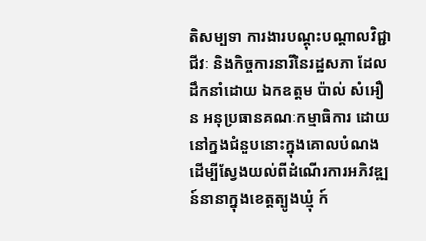តិសម្បទា ការងារបណ្តុះបណ្តាលវិជ្ជាជីវៈ និងកិច្ចការនារីនៃរដ្ឋសភា ដែលដឹកនាំដោយ ឯកឧត្តម ប៉ាល់ សំអឿន អនុប្រធានគណៈកម្មាធិការ ដោយនៅក្នងជំនួបនោះក្នុងគោលបំណងដើម្បីស្វែងយល់ពីដំណើរការអភិវឌ្ឍន៍នានាក្នុងខេត្តត្បូងឃ្មុំ ក៍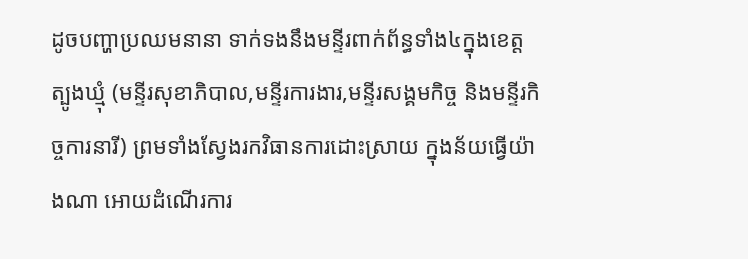ដូចបញ្ហាប្រឈមនានា ទាក់ទងនឹងមន្ទីរពាក់ព័ន្ធទាំង៤ក្នុងខេត្តត្បូងឃ្មុំ (មន្ទីរសុខាភិបាល,មន្ទីរការងារ,មន្ទីរសង្គមកិច្ច និងមន្ទីរកិច្ចការនារី) ព្រមទាំងស្វែងរកវិធានការដោះស្រាយ ក្នុងន័យធ្វើយ៉ាងណា អោយដំណើរការ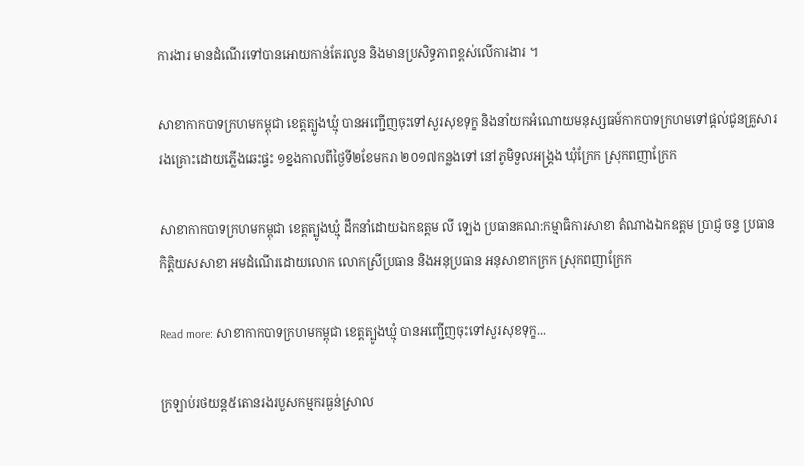ការងារ មានដំណើរទៅបានអោយកាន់តែរលូន និងមានប្រសិទ្ធភាពខ្ពស់លើការងារ ។

សាខាកាកបាទក្រហមកម្ពុជា ខេត្តត្បូងឃ្មុំ បានអញ្ជើញចុះទៅសួរសុខទុក្ខ និងនាំយកអំណោយមនុស្សធម៍កាកបាទក្រហមទៅផ្តល់ជូនគ្រួសាររងគ្រោះដោយភ្លើងឆេះផ្ទះ ១ខ្នងកាលពីថ្ងៃទី២ខែមករា ២០១៧កន្លងទៅ នៅភូមិទួលអង្គ្រង ឃុំក្រែក ស្រុកពញាក្រែក

សាខាកាកបាទក្រហមកម្ពុជា ខេត្តត្បូងឃ្មុំ ដឹកនាំដោយឯកឧត្តម លី ឡេង ប្រធានគណ:កម្មាធិការសាខា តំណាងឯកឧត្តម ប្រាជ្ញ ចន្ទ ប្រធានកិត្តិយសសាខា អមដំណើរដោយលោក លោកស្រីប្រធាន និងអនុប្រធាន អនុសាខាកក្រក ស្រុកពញាក្រែក

Read more: សាខាកាកបាទក្រហមកម្ពុជា ខេត្តត្បូងឃ្មុំ បានអញ្ជើញចុះទៅសួរសុខទុក្ខ...

ក្រឡាប់រថយន្ត៥តោនរងរបួសកម្មករធ្ងន់ស្រាល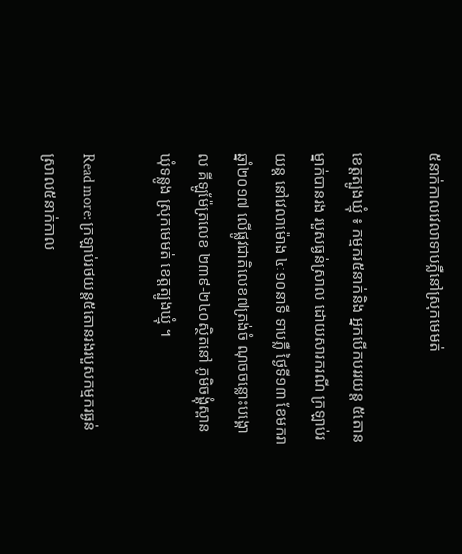៥នាក់កាលវេលាទាបភ្លឺនៅស្រុកមេមត់

ខេត្តត្បូងឃ្មំុ ៖ កម្មករ៥នាក់និង អ្នកបើកបររយន្ត ៥តោន ម្នាក់បានរង របួសធ្ងន់ស្រាល ដោយសារករណី ក្រឡាប់រយន្ត នៅវេលាម៉ោង ៤ៈ១០នាទី ទាបភ្លឺ ថ្ងៃទី១៣ ខែមករា ឆ្នាំ២០១៧ លេីផ្លូវជាតិលេខ៧ត្រង់ចំ ណុចចន្លោះបង្គោល គីឡូម៉ែត្រលេខ ២៣៩-២៤០ស្ថិតនៅ ភូមិចង្គុំស្ពាន ឃុំទន្លូង ស្រុកមេមត់ ខេត្តត្បូងឃ្មុំ ។

Read more: ក្រឡាប់រថយន្ត៥តោនរងរបួសកម្មករធ្ងន់ស្រាល៥នាក់កាល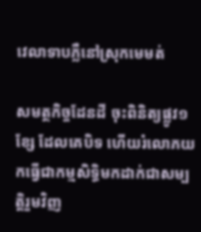វេលាទាបភ្លឺនៅស្រុកមេមត់

សមត្ថកិច្ចដែនដី ចុះពិនិត្យផ្លូវ១ខ្សែ ដែលគេបិទ ហើយរំលោភយកធ្វើជាកម្មសិទិ្ធមកដាក់ជាសម្បត្តិរួមវិញ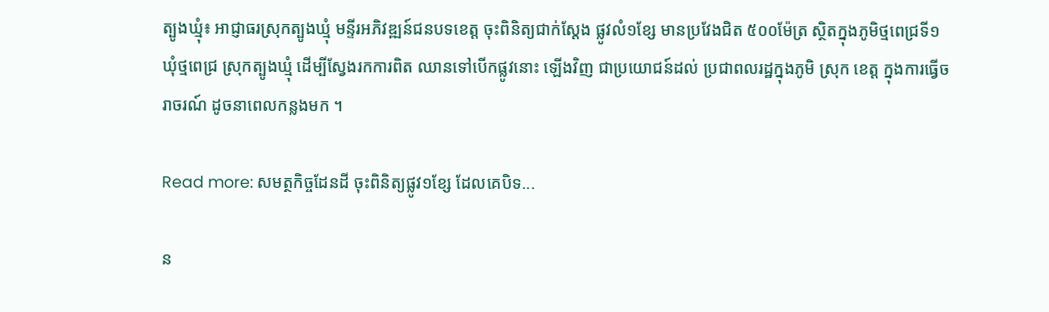ត្បូងឃ្មុំ៖ អាជ្ញាធរស្រុកត្បូងឃ្មុំ មន្ទីរអភិវឌ្ឍន៍ជនបទខេត្ត ចុះពិនិត្យជាក់ស្តែង ផ្លូវលំ១ខ្សែ មានប្រវែងជិត ៥០០ម៉ែត្រ ស្ថិតក្នុងភូមិថ្មពេជ្រទី១ ឃុំថ្មពេជ្រ ស្រុកត្បូងឃ្មុំ ដើម្បីស្វែងរកការពិត ឈានទៅបើកផ្លូវនោះ ឡើងវិញ ជាប្រយោជន៍ដល់ ប្រជាពលរដ្ឋក្នុងភូមិ ស្រុក ខេត្ត ក្នុងការធ្វើចរាចរណ៍ ដូចនាពេលកន្លងមក ។

Read more: សមត្ថកិច្ចដែនដី ចុះពិនិត្យផ្លូវ១ខ្សែ ដែលគេបិទ...

ន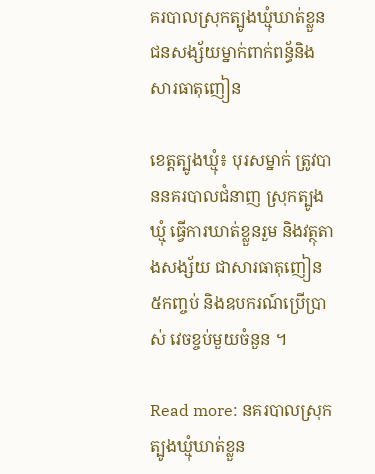គរបាលស្រុកត្បូងឃ្មំុឃាត់ខ្លួនជនសង្ស័យម្នាក់ពាក់ពន្ធ័និងសារធាតុញៀន

ខេត្តត្បូងឃ្មំុ៖ បុរសម្នាក់ ត្រូវបាននគរបាលជំនាញ ស្រុកត្បូងឃ្មំុ ធ្វើការឃាត់ខ្លួនរួម និងវត្ថុតាងសង្ស័យ ជាសារធាតុញៀន ៥កញ្ចប់ និងឧបករណ៍ប្រើប្រាស់ វេចខ្ចប់មួយចំនួន ។

Read more: នគរបាលស្រុកត្បូងឃ្មំុឃាត់ខ្លួន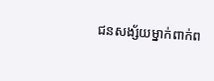ជនសង្ស័យម្នាក់ពាក់ព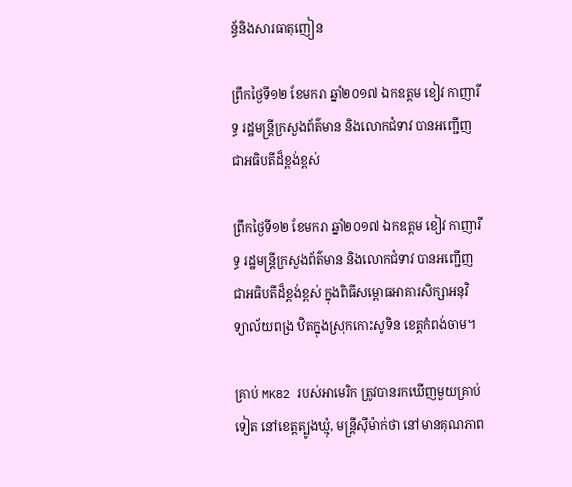ន្ធ័និងសារធាតុញៀន

ព្រឹកថ្ងៃទី១២ ខែមករា ឆ្នាំ២០១៧ ឯកឧត្តម ខៀវ កាញារីទ្ធ រដ្ឋមន្ត្រីក្រសួងព័ត៌មាន និងលោកជំទាវ បានអញ្ជើញជាអធិបតីដ៏ខ្ពង់ខ្ពស់

ព្រឹកថ្ងៃទី១២ ខែមករា ឆ្នាំ២០១៧ ឯកឧត្តម ខៀវ កាញារីទ្ធ រដ្ឋមន្ត្រីក្រសួងព័ត៌មាន និងលោកជំទាវ បានអញ្ជើញជាអធិបតីដ៏ខ្ពង់ខ្ពស់ ក្នុងពិធីសម្ពោធអាគារសិក្សាអនុវិទ្យាល័យពង្រ ឋិតក្នុងស្រុកកោះសូទិន ខេត្តកំពង់ចាម។

គ្រាប់ MK82 របស់អាមេរិក ត្រូវបានរកឃើញមួយគ្រាប់ទៀត នៅខេត្តត្បូងឃ្មុំ, មន្រ្តីស៊ីម៉ាក់ថា នៅមានគុណភាព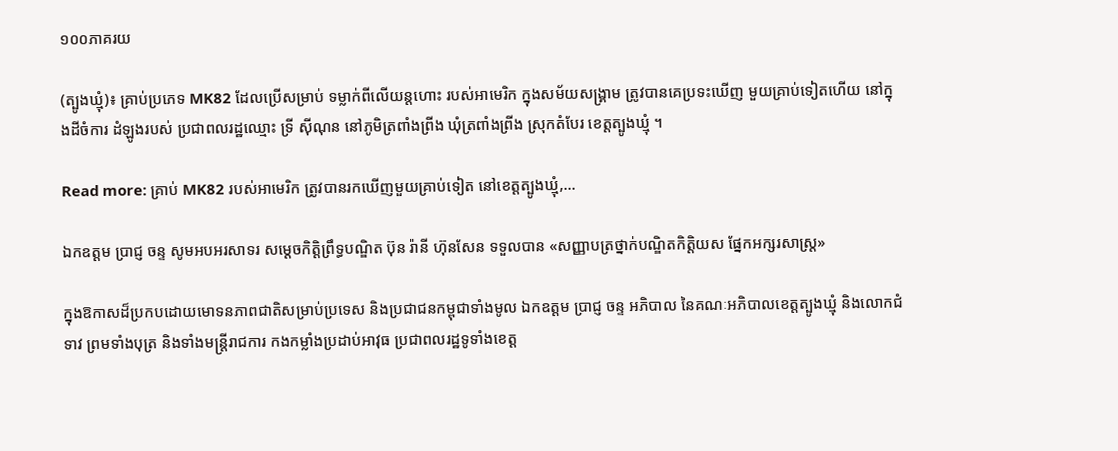១០០ភាគរយ

(ត្បូងឃ្មុំ)៖ គ្រាប់ប្រភេទ MK82 ដែលប្រើសម្រាប់ ទម្លាក់ពីលើយន្តហោះ របស់អាមេរិក ក្នុងសម័យសង្គ្រាម ត្រូវបានគេប្រទះឃើញ មួយគ្រាប់ទៀតហើយ នៅក្នុងដីចំការ ដំឡូងរបស់ ប្រជាពលរដ្ឋឈ្មោះ ទ្រី ស៊ីណុន នៅភូមិត្រពាំងព្រីង ឃុំត្រពាំងព្រីង ស្រុកតំបែរ ខេត្តត្បូងឃ្មុំ ។

Read more: គ្រាប់ MK82 របស់អាមេរិក ត្រូវបានរកឃើញមួយគ្រាប់ទៀត នៅខេត្តត្បូងឃ្មុំ,...

ឯកឧត្ដម ប្រាជ្ញ ចន្ទ សូមអបអរសាទរ សម្តេចកិត្តិព្រឹទ្ធបណ្ឌិត ប៊ុន រ៉ានី ហ៊ុនសែន ទទួលបាន «សញ្ញាបត្រថ្នាក់បណ្ឌិតកិត្តិយស ផ្នែកអក្សរសាស្ត្រ»

ក្នុងឱកាសដ៏ប្រកបដោយមោទនភាពជាតិសម្រាប់ប្រទេស និងប្រជាជនកម្ពុជាទាំងមូល ឯកឧត្ដម ប្រាជ្ញ ចន្ទ អភិបាល នៃគណៈអភិបាលខេត្តត្បូងឃ្មុំ និងលោកជំទាវ ព្រមទាំងបុត្រ និងទាំងមន្រ្តីរាជការ កងកម្លាំងប្រដាប់អាវុធ ប្រជាពលរដ្ឋទូទាំងខេត្ត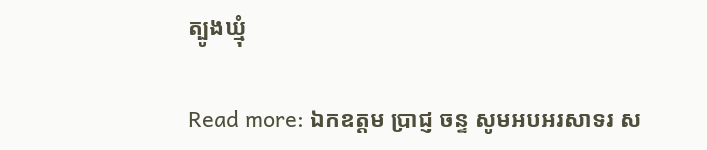ត្បូងឃ្មុំ

Read more: ឯកឧត្ដម ប្រាជ្ញ ចន្ទ សូមអបអរសាទរ ស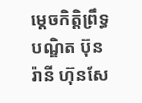ម្តេចកិត្តិព្រឹទ្ធបណ្ឌិត ប៊ុន រ៉ានី ហ៊ុនសែ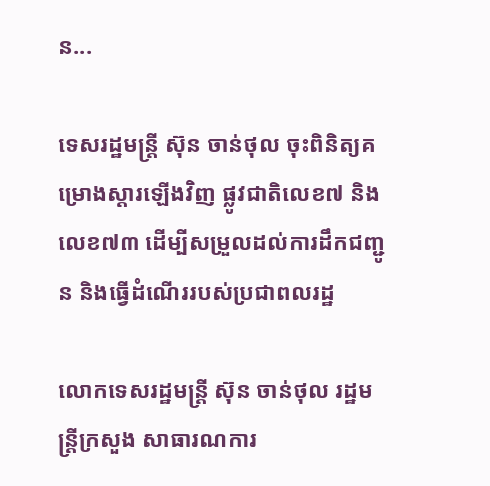ន...

ទេសរដ្ឋមន្ត្រី ស៊ុន ចាន់ថុល ចុះពិនិត្យគម្រោងស្តារឡើងវិញ ផ្លូវជាតិលេខ៧ និងលេខ៧៣ ដើម្បីសម្រួលដល់ការដឹកជញ្ជូន និងធ្វើដំណើររបស់ប្រជាពលរដ្ឋ

លោកទេសរដ្ឋមន្ដ្រី ស៊ុន ចាន់ថុល រដ្ឋមន្ត្រីក្រសួង សាធារណការ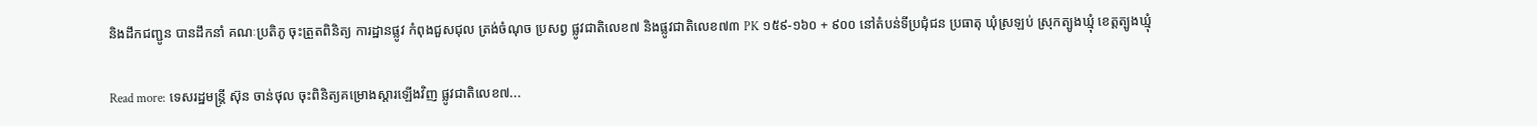និងដឹកជញ្ជូន បានដឹកនាំ គណៈប្រតិភូ ចុះត្រួតពិនិត្យ ការដ្ឋានផ្លូវ កំពុងជួសជុល ត្រង់ចំណុច ប្រសព្វ ផ្លូវជាតិលេខ៧ និងផ្លូវជាតិលេខ៧៣ PK ១៥៩-១៦០ + ៩០០ នៅតំបន់ទីប្រជុំជន ប្រធាតុ ឃុំស្រឡប់ ស្រុកត្បូងឃ្មុំ ខេត្តត្បូងឃ្មុំ

Read more: ទេសរដ្ឋមន្ត្រី ស៊ុន ចាន់ថុល ចុះពិនិត្យគម្រោងស្តារឡើងវិញ ផ្លូវជាតិលេខ៧...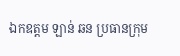ឯកឧត្តម ឡាន់ ឆន ប្រធានក្រុម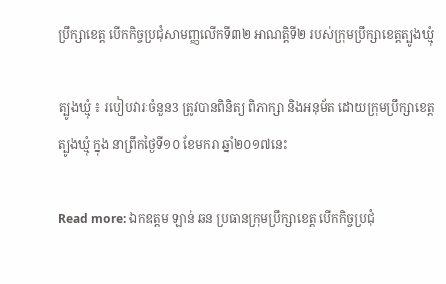ប្រឹក្សាខេត្ត បើកកិច្ចប្រជុំសាមញ្ញលើកទី៣២ អាណត្តិទី២ របស់ក្រុមប្រឹក្សាខេត្តត្បូងឃ្មុំ

ត្បូងឃ្មុំ ៖ របៀបវារៈចំនួន3 ត្រូវបានពិនិត្យ ពិភាក្សា និងអនុម័ត ដោយក្រុមប្រឹក្សាខេត្តត្បូងឃ្មុំ ក្នុង នាព្រឹកថ្ងៃទី១០ ខែមករា ឆ្នាំ២០១៧នេះ

Read more: ឯកឧត្តម ឡាន់ ឆន ប្រធានក្រុមប្រឹក្សាខេត្ត បើកកិច្ចប្រជុំ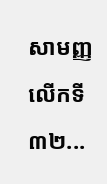សាមញ្ញលើកទី៣២...